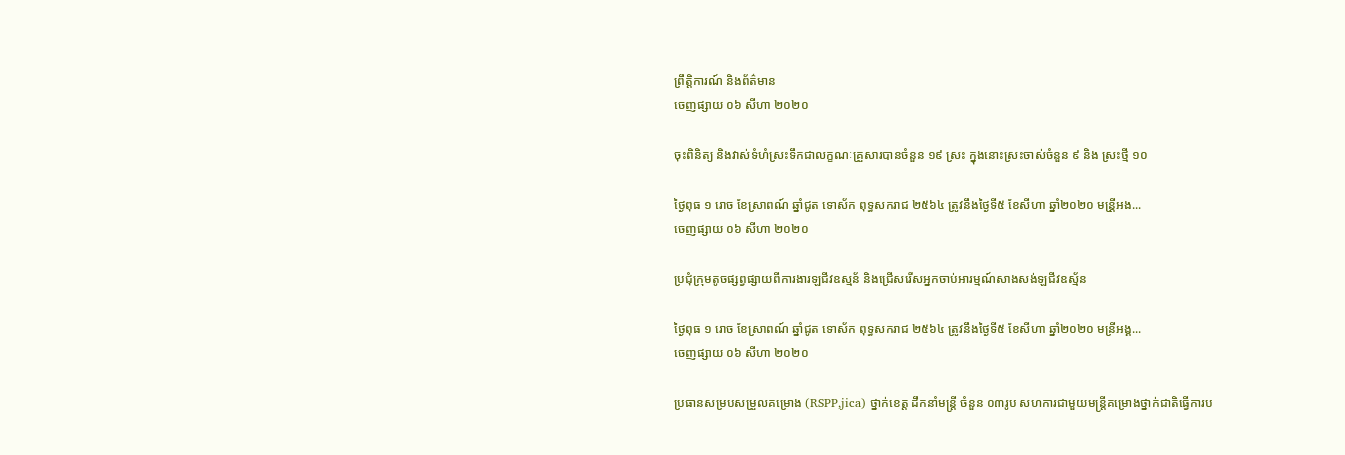ព្រឹត្តិការណ៍ និងព័ត៌មាន
ចេញផ្សាយ ០៦ សីហា ២០២០

ចុះពិនិត្យ និងវាស់ទំហំស្រះទឹកជាលក្ខណៈគ្រួសារបានចំនួន ១៩ ស្រះ ក្នុងនោះស្រះចាស់ចំនួន ៩ និង ស្រះថ្មី ១០

ថ្ងៃពុធ ១ រោច ខែស្រាពណ៍ ឆ្នាំជូត ទោស័ក ពុទ្ធសករាជ ២៥៦៤ ត្រូវនឹងថ្ងៃទី៥ ខែសីហា ឆ្នាំ២០២០ មន្រី្តអង...
ចេញផ្សាយ ០៦ សីហា ២០២០

ប្រជុំក្រុមតូចផ្សព្វផ្សាយពីការងារឡជីវឧស្មន័ និងជ្រើសរើសអ្នកចាប់អារម្មណ៍សាងសង់ឡជីវឧស្ម័ន

ថ្ងៃពុធ ១ រោច ខែស្រាពណ៍ ឆ្នាំជូត ទោស័ក ពុទ្ធសករាជ ២៥៦៤ ត្រូវនឹងថ្ងៃទី៥ ខែសីហា ឆ្នាំ២០២០ មន្រីអង្គ...
ចេញផ្សាយ ០៦ សីហា ២០២០

ប្រធានសម្របសម្រួលគម្រោង (RSPP,jica) ថ្នាក់ខេត្ត ដឹកនាំមន្រ្តី ចំនួន ០៣រូប សហការជាមួយមន្រ្តីគម្រោងថ្នាក់ជាតិធ្វើការប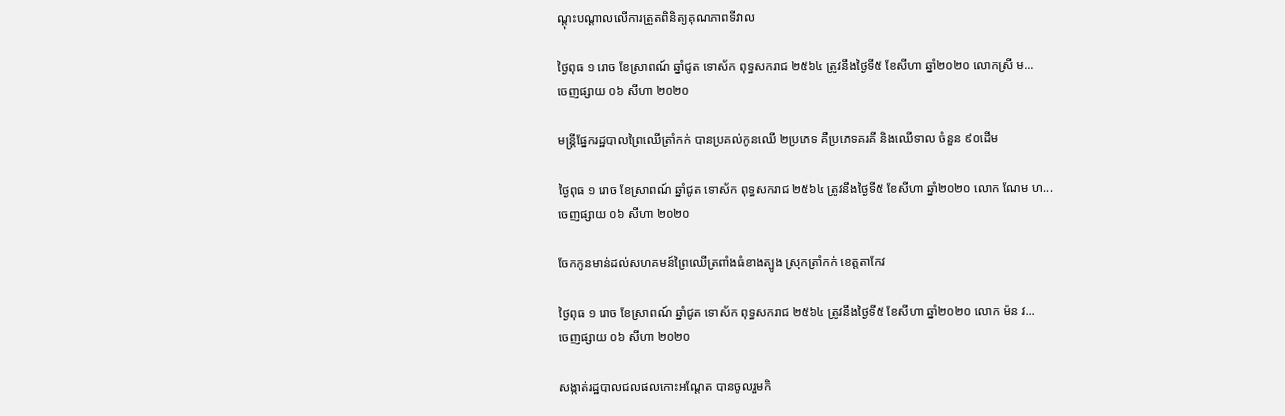ណ្តុះបណ្តាលលើការត្រួតពិនិត្យគុណភាពទីវាល

ថ្ងៃពុធ ១ រោច ខែស្រាពណ៍ ឆ្នាំជូត ទោស័ក ពុទ្ធសករាជ ២៥៦៤ ត្រូវនឹងថ្ងៃទី៥ ខែសីហា ឆ្នាំ២០២០ លោកស្រី ម...
ចេញផ្សាយ ០៦ សីហា ២០២០

មន្ត្រីផ្នែករដ្ឋបាលព្រៃឈើត្រាំកក់ បានប្រគល់កូនឈើ ២ប្រភេទ គឺប្រភេទគរគី និងឈើទាល ចំនួន ៩០ដើម

ថ្ងៃពុធ ១ រោច ខែស្រាពណ៍ ឆ្នាំជូត ទោស័ក ពុទ្ធសករាជ ២៥៦៤ ត្រូវនឹងថ្ងៃទី៥ ខែសីហា ឆ្នាំ២០២០ លោក ណែម ហ...
ចេញផ្សាយ ០៦ សីហា ២០២០

ចែកកូនមាន់ដល់សហគមន៍ព្រៃឈើត្រពាំងធំខាងត្បូង ស្រុកត្រាំកក់ ខេត្តតាកែវ

ថ្ងៃពុធ ១ រោច ខែស្រាពណ៍ ឆ្នាំជូត ទោស័ក ពុទ្ធសករាជ ២៥៦៤ ត្រូវនឹងថ្ងៃទី៥ ខែសីហា ឆ្នាំ២០២០ លោក ម៉ន វ...
ចេញផ្សាយ ០៦ សីហា ២០២០

សង្កាត់រដ្ឋបាលជលផលកោះអណ្តែត បានចូលរួមកិ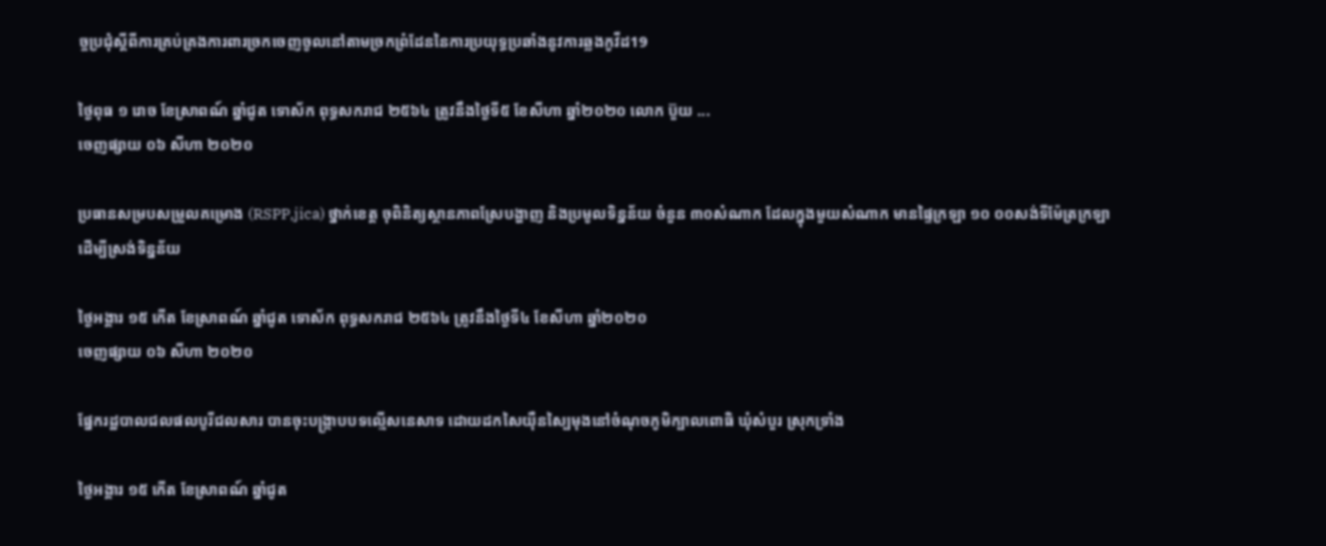ច្ចប្រជុំស្តីពីការគ្រប់គ្រងការពារច្រកចេញចូលនៅតាមច្រកព្រំដែននៃការប្រយុទ្ធប្រឆាំងនូវការឆ្លងកូវីដ19

ថ្ងៃពុធ ១ រោច ខែស្រាពណ៍ ឆ្នាំជូត ទោស័ក ពុទ្ធសករាជ ២៥៦៤ ត្រូវនឹងថ្ងៃទី៥ ខែសីហា ឆ្នាំ២០២០ លោក ប៊ួយ ...
ចេញផ្សាយ ០៦ សីហា ២០២០

ប្រធានសម្របសម្រួលគម្រោង (RSPP,jica) ថ្នាក់ខេត្ត ចុពិនិត្យស្ថានភាពស្រែបង្ហាញ និងប្រមូលទិន្នន័យ ចំនួន ៣០សំណាក ដែលក្នុងមួយសំណាក មានផ្ទៃក្រឡា ១០ ០០សង់ទីម៉ែត្រក្រឡា ដើម្បីស្រង់ទិន្នន័យ

ថ្ងៃអង្គារ ១៥ កើត ខែស្រាពណ៍ ឆ្នាំជូត ទោស័ក ពុទ្ធសករាជ ២៥៦៤ ត្រូវនឹងថ្ងៃទី៤ ខែសីហា ឆ្នាំ២០២០
ចេញផ្សាយ ០៦ សីហា ២០២០

ផ្នែករដ្ឋបាលជលផលបូរីជលសារ បានចុះបង្ក្រាបបទល្មើសនេសាទ ដោយដកសៃយ៉ឺនស្បៃមុងនៅចំណុចភូមិក្បាលពោធិ ឃុំសំបួរ ស្រុកទ្រាំង

ថ្ងៃអង្គារ ១៥ កើត ខែស្រាពណ៍ ឆ្នាំជូត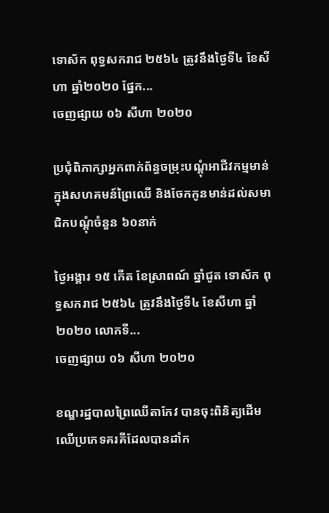ទោស័ក ពុទ្ធសករាជ ២៥៦៤ ត្រូវនឹងថ្ងៃទី៤ ខែសីហា ឆ្នាំ២០២០ ផ្នែក...
ចេញផ្សាយ ០៦ សីហា ២០២០

ប្រជុំពិភាក្សាអ្នកពាក់ព័ន្ធចម្រុះបណ្តុំអាជីវកម្មមាន់ក្នុងសហគមន៍ព្រៃឈើ និងចែកកូនមាន់ដល់សមាជិកបណ្តុំចំនួន ៦០នាក់

ថ្ងៃអង្គារ ១៥ កើត ខែស្រាពណ៍ ឆ្នាំជូត ទោស័ក ពុទ្ធសករាជ ២៥៦៤ ត្រូវនឹងថ្ងៃទី៤ ខែសីហា ឆ្នាំ២០២០ លោកទី...
ចេញផ្សាយ ០៦ សីហា ២០២០

ខណ្ឌរដ្ឋបាលព្រៃឈើតាកែវ បានចុះពិនិត្យដើមឈើប្រភេទគរគីដែលបានដាំក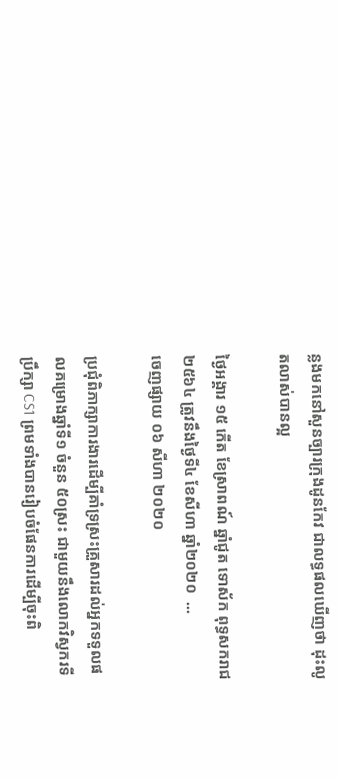ន្លងមកនៅសួនច្បារក្រុងដូនកែវ ជាលទ្ធផលឃើញថា ដុះលូតលាស់បានល្អ

ថ្ងៃអង្គារ ១៥ កើត ខែស្រាពណ៍ ឆ្នាំជូត ទោស័ក ពុទ្ធសករាជ ២៥៦៤ ត្រូវនឹងថ្ងៃទី៤ ខែសីហា ឆ្នាំ២០២០  ...
ចេញផ្សាយ ០៦ សីហា ២០២០

ប្រជុំពិភាក្សាការងារដើម្បីគាំទ្រស្រះគ្រួសារដល់អ្នកទទួលផលគម្រោងឆ្នាំទី១ ចំនួន ៥០ស្រះ ជាមួយនឹងលោកវិស្វករទីប្រឹក្សា CS1 ព្រមទាំងបានរៀបចំផែនការដើម្បីចុះពិ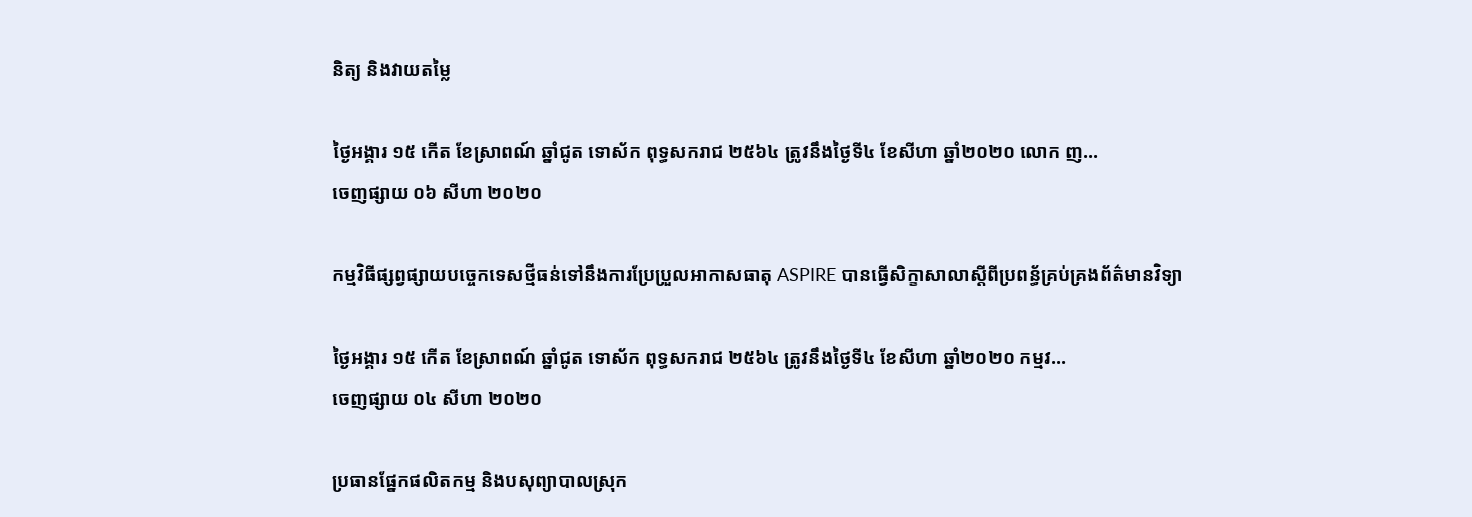និត្យ និងវាយតម្លៃ

ថ្ងៃអង្គារ ១៥ កើត ខែស្រាពណ៍ ឆ្នាំជូត ទោស័ក ពុទ្ធសករាជ ២៥៦៤ ត្រូវនឹងថ្ងៃទី៤ ខែសីហា ឆ្នាំ២០២០ លោក ញ...
ចេញផ្សាយ ០៦ សីហា ២០២០

កម្មវិធីផ្សព្វផ្សាយបច្ចេកទេសថ្មីធន់ទៅនឹងការប្រែប្រួលអាកាសធាតុ ASPIRE បានធ្វើសិក្ខាសាលាស្តីពីប្រពន្ធ័គ្រប់គ្រងព័ត៌មានវិទ្យា

ថ្ងៃអង្គារ ១៥ កើត ខែស្រាពណ៍ ឆ្នាំជូត ទោស័ក ពុទ្ធសករាជ ២៥៦៤ ត្រូវនឹងថ្ងៃទី៤ ខែសីហា ឆ្នាំ២០២០ កម្មវ...
ចេញផ្សាយ ០៤ សីហា ២០២០

ប្រធានផ្នែកផលិតកម្ម និងបសុព្យាបាលស្រុក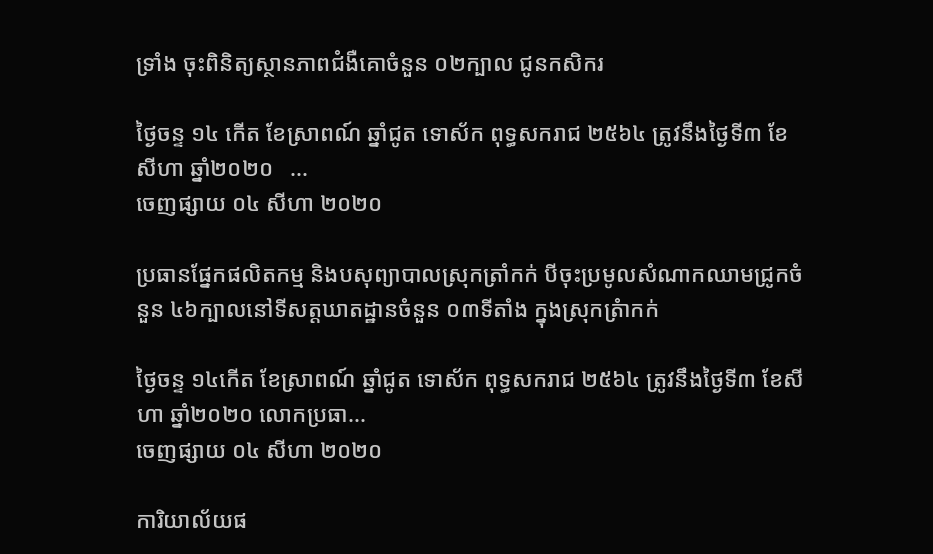ទ្រាំង ចុះពិនិត្យស្ថានភាពជំងឺគោចំនួន ០២ក្បាល ជូនកសិករ

ថ្ងៃចន្ទ ១៤ កើត ខែស្រាពណ៍ ឆ្នាំជូត ទោស័ក ពុទ្ធសករាជ ២៥៦៤ ត្រូវនឹងថ្ងៃទី៣ ខែសីហា ឆ្នាំ២០២០   ...
ចេញផ្សាយ ០៤ សីហា ២០២០

ប្រធានផ្នែកផលិតកម្ម និងបសុព្យាបាលស្រុកត្រាំកក់ បីចុះប្រមូលសំណាកឈាមជ្រូកចំនួន ៤៦ក្បាលនៅទីសត្តឃាតដ្ឋានចំនួន ០៣ទីតាំង ក្នុងស្រុកត្រំាកក់

ថ្ងៃចន្ទ ១៤កើត ខែស្រាពណ៍ ឆ្នាំជូត ទោស័ក ពុទ្ធសករាជ ២៥៦៤ ត្រូវនឹងថ្ងៃទី៣ ខែសីហា ឆ្នាំ២០២០ លោកប្រធា...
ចេញផ្សាយ ០៤ សីហា ២០២០

ការិយាល័យផ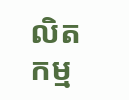លិតកម្ម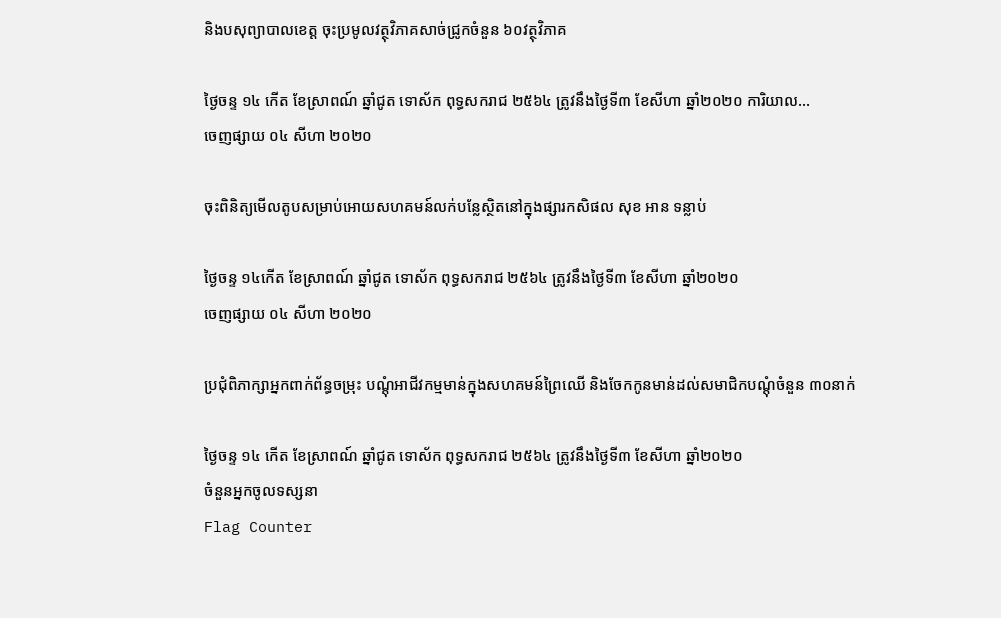និងបសុព្យាបាលខេត្ត ចុះប្រមូលវត្ថុវិភាគសាច់ជ្រូកចំនួន ៦០វត្ថុវិភាគ

ថ្ងៃចន្ទ ១៤ កើត ខែស្រាពណ៍ ឆ្នាំជូត ទោស័ក ពុទ្ធសករាជ ២៥៦៤ ត្រូវនឹងថ្ងៃទី៣ ខែសីហា ឆ្នាំ២០២០ ការិយាល...
ចេញផ្សាយ ០៤ សីហា ២០២០

ចុះពិនិត្យមើលតូបសម្រាប់អោយសហគមន៍លក់បន្លែស្ថិតនៅក្នុងផ្សារកសិផល សុខ អាន ទន្លាប់

ថ្ងៃចន្ទ ១៤កើត ខែស្រាពណ៍ ឆ្នាំជូត ទោស័ក ពុទ្ធសករាជ ២៥៦៤ ត្រូវនឹងថ្ងៃទី៣ ខែសីហា ឆ្នាំ២០២០
ចេញផ្សាយ ០៤ សីហា ២០២០

ប្រជុំពិភាក្សាអ្នកពាក់ព័ន្ធចម្រុះ បណ្តុំអាជីវកម្មមាន់ក្នុងសហគមន៍ព្រៃឈើ និងចែកកូនមាន់ដល់សមាជិកបណ្តុំចំនួន ៣០នាក់

ថ្ងៃចន្ទ ១៤ កើត ខែស្រាពណ៍ ឆ្នាំជូត ទោស័ក ពុទ្ធសករាជ ២៥៦៤ ត្រូវនឹងថ្ងៃទី៣ ខែសីហា ឆ្នាំ២០២០
ចំនួនអ្នកចូលទស្សនា
Flag Counter